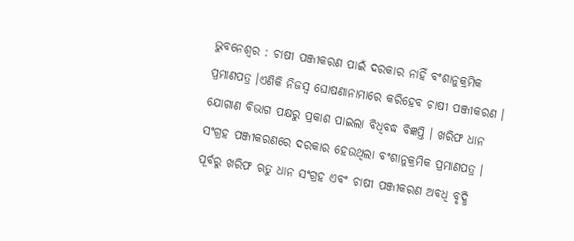ଭୁବନେଶ୍ୱର : ଚାଷୀ ପଞ୍ଜୀକରଣ ପାଇଁ ଦରକାର ନାହିଁ ବଂଶାନୁକ୍ରମିକ ପ୍ରମାଣପତ୍ର ।ଏଣିକି ନିଜସ୍ୱ ଘୋଷଣାନାମାରେ କରିହେବ ଚାଷୀ ପଞ୍ଜୀକରଣ । ଯୋଗାଣ ବିଭାଗ ପକ୍ଷରୁ ପ୍ରକାଶ ପାଇଲା ବିଧିବଦ୍ଧ ବିଜ୍ଞପ୍ତି । ଖରିଫ ଧାନ ସଂଗ୍ରହ ପଞ୍ଜୀକରଣରେ ଦରକାର ହେଉଥିଲା ବଂଶାନୁକ୍ରମିକ ପ୍ରମାଣପତ୍ର । ପୂର୍ବରୁ ଖରିଫ ଋତୁ ଧାନ ସଂଗ୍ରହ ଏବଂ ଚାଷୀ ପଞ୍ଜୀକରଣ ଅବଧି ବୃଦ୍ଧି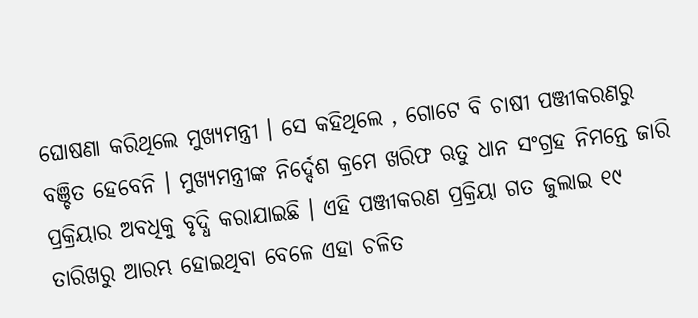ଘୋଷଣା କରିଥିଲେ ମୁଖ୍ୟମନ୍ତ୍ରୀ । ସେ କହିଥିଲେ , ଗୋଟେ ବି ଚାଷୀ ପଞ୍ଜୀକରଣରୁ ବଞ୍ଚିତ ହେବେନି । ମୁଖ୍ୟମନ୍ତ୍ରୀଙ୍କ ନିର୍ଦ୍ଦେଶ କ୍ରମେ ଖରିଫ ଋତୁ ଧାନ ସଂଗ୍ରହ ନିମନ୍ତେ ଜାରି ପ୍ରକ୍ରିୟାର ଅବଧିକୁ ବୃଦ୍ଧି କରାଯାଇଛି । ଏହି ପଞ୍ଜୀକରଣ ପ୍ରକ୍ରିୟା ଗତ ଜୁଲାଇ ୧୯ ତାରିଖରୁ ଆରମ୍ଭ ହୋଇଥିବା ବେଳେ ଏହା ଚଳିତ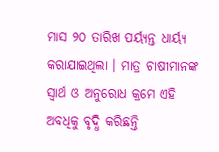ମାସ ୨୦ ତାରିଖ ପର୍ୟ୍ୟନ୍ତ ଧାର୍ୟ୍ୟ କରାଯାଇଥିଲା । ମାତ୍ର ଚାଷୀମାନଙ୍କ ସ୍ବାର୍ଥ ଓ ଅନୁରୋଧ କ୍ରମେ ଏହି ଅବଧିକୁ ବୃଦ୍ଧି କରିଛନ୍ତି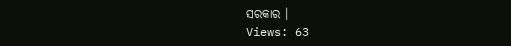ସରକାର ।
Views: 63